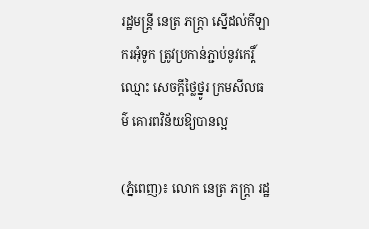រដ្ឋមន្ត្រី នេត្រ ភក្ត្រា ស្នើដល់កីឡាករអុំទូក ត្រូវប្រកាន់ភ្ជាប់នូវកេរ្តិ៍ឈ្មោះ សេចក្តីថ្លៃថ្នូរ ក្រមសីលធម៌ គោរពវិន័យឱ្យបានល្អ

(ភ្នំពេញ)៖ លោក នេត្រ ភក្ត្រា រដ្ឋ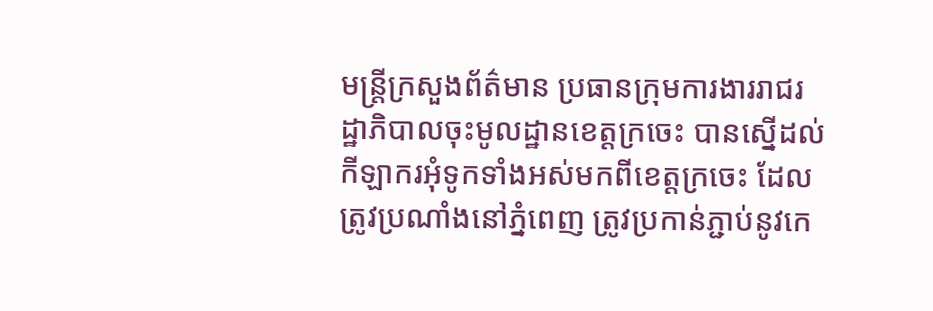មន្ត្រីក្រសួងព័ត៌មាន ប្រធានក្រុមការងាររាជរដ្ឋាភិបាលចុះមូលដ្ឋានខេត្តក្រចេះ បានស្នើដល់កីឡាករអុំទូកទាំងអស់មកពីខេត្តក្រចេះ ដែលត្រូវប្រណាំងនៅភ្នំពេញ ត្រូវប្រកាន់ភ្ជាប់នូវកេ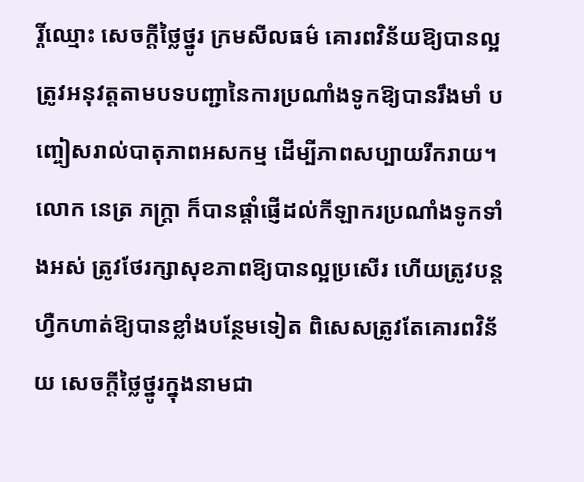រ្តិ៍ឈ្មោះ សេចក្តីថ្លៃថ្នូរ ក្រមសីលធម៌ គោរពវិន័យឱ្យបានល្អ ត្រូវអនុវត្តតាមបទបញ្ជានៃការប្រណាំងទូកឱ្យបានរឹងមាំ បញ្ចៀសរាល់បាតុភាពអសកម្ម ដើម្បីភាពសប្បាយរីករាយ។
លោក នេត្រ ភក្ត្រា ក៏បានផ្តាំផ្ញើដល់កីឡាករប្រណាំងទូកទាំងអស់ ត្រូវថែរក្សាសុខភាពឱ្យបានល្អប្រសើរ ហើយត្រូវបន្តហ្វឺកហាត់ឱ្យបានខ្លាំងបន្ថែមទៀត ពិសេសត្រូវតែគោរពវិន័យ សេចក្តីថ្លៃថ្នូរក្នុងនាមជា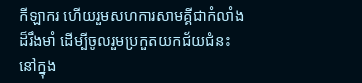កីឡាករ ហើយរួមសហការសាមគ្គីជាកំលាំងដ៏រឹងមាំ ដើម្បីចូលរួមប្រកួតយកជ័យជំនះ នៅក្នុង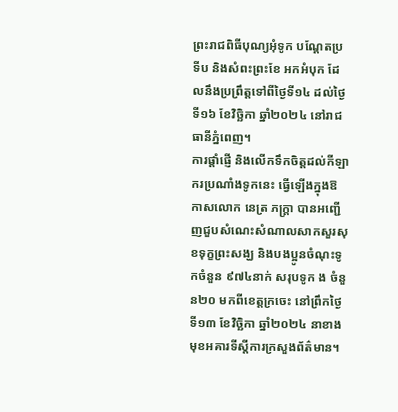ព្រះរាជពិធីបុណ្យអុំទូក បណ្តែតប្រទីប និងសំពះព្រះខែ អកអំបុក ដែលនឹងប្រព្រឹត្តទៅពីថ្ងៃទី១៤ ដល់ថ្ងៃទី១៦ ខែវិច្ឆិកា ឆ្នាំ២០២៤ នៅរាជធានីភ្នំពេញ។
ការផ្តាំផ្ញើ និងលើកទឹកចិត្តដល់កីឡាករប្រណាំងទូកនេះ ធ្វើឡើងក្នុងឱកាសលោក នេត្រ ភក្ត្រា បានអញ្ជើញជួបសំណេះសំណាលសាកសួរសុខទុក្ខព្រះសង្ឃ និងបងប្អូនចំណុះទូកចំនួន ៩៧៤នាក់ សរុបទូក ង ចំនួន២០ មកពីខេត្តក្រចេះ នៅព្រឹកថ្ងៃទី១៣ ខែវិច្ឆិកា ឆ្នាំ២០២៤ នាខាងមុខអគារទីស្តីការក្រសួងព័ត៌មាន។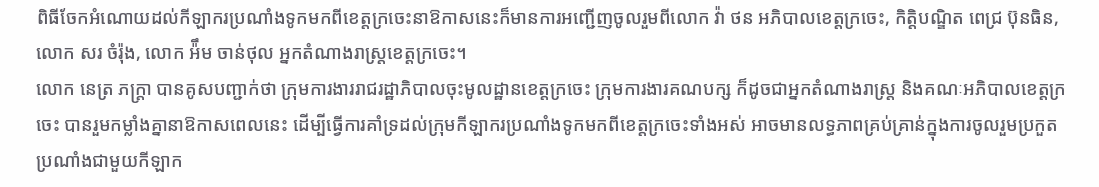ពិធីចែកអំណោយដល់កីឡាករប្រណាំងទូកមកពីខេត្តក្រចេះនាឱកាសនេះក៏មានការអញ្ជើញចូលរួមពីលោក វ៉ា ថន អភិបាលខេត្តក្រចេះ, កិត្តិបណ្ឌិត ពេជ្រ ប៊ុនធិន, លោក សរ ចំរ៉ុង, លោក អ៉ឹម ចាន់ថុល អ្នកតំណាងរាស្ត្រខេត្តក្រចេះ។
លោក នេត្រ ភក្ត្រា បានគូសបញ្ជាក់ថា ក្រុមការងាររាជរដ្ឋាភិបាលចុះមូលដ្ឋានខេត្តក្រចេះ ក្រុមការងារគណបក្ស ក៏ដូចជាអ្នកតំណាងរាស្ត្រ និងគណៈអភិបាលខេត្តក្រចេះ បានរួមកម្លាំងគ្នានាឱកាសពេលនេះ ដើម្បីធ្វើការគាំទ្រដល់ក្រុមកីឡាករប្រណាំងទូកមកពីខេត្តក្រចេះទាំងអស់ អាចមានលទ្ធភាពគ្រប់គ្រាន់ក្នុងការចូលរួមប្រកួតប្រណាំងជាមួយកីឡាក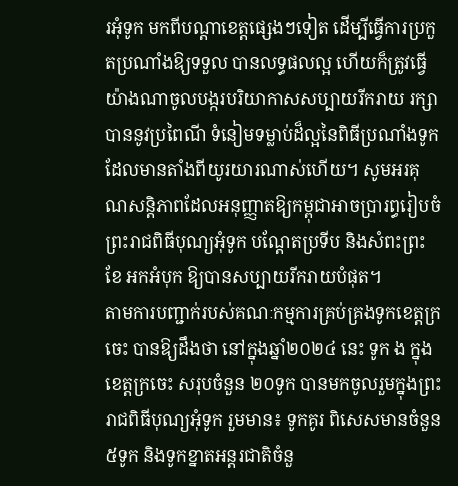រអុំទូក មកពីបណ្តាខេត្តផ្សេងៗទៀត ដើម្បីធ្វើការប្រកួតប្រណាំងឱ្យទទួល បានលទ្ធផលល្អ ហើយក៏ត្រូវធ្វើយ៉ាងណាចូលបង្ករបរិយាកាសសប្បាយរីករាយ រក្សាបាននូវប្រពៃណី ទំនៀមទម្លាប់ដ៏ល្អនៃពិធីប្រណាំងទូកដែលមានតាំងពីយូរយារណាស់ហើយ។ សូមអរគុណសន្តិភាពដែលអនុញ្ញាតឱ្យកម្ពុជាអាចប្រារព្ធរៀបចំព្រះរាជពិធីបុណ្យអុំទូក បណ្តែតប្រទីប និងសំពះព្រះខែ អកអំបុក ឱ្យបានសប្បាយរីករាយបំផុត។
តាមការបញ្ជាក់របស់គណៈកម្មការគ្រប់គ្រងទូកខេត្តក្រចេះ បានឱ្យដឹងថា នៅក្នុងឆ្នាំ២០២៤ នេះ ទូក ង ក្នុងខេត្តក្រចេះ សរុបចំនួន ២០ទូក បានមកចូលរួមក្នុងព្រះរាជពិធីបុណ្យអុំទូក រួមមាន៖ ទូកគូរ ពិសេសមានចំនួន ៥ទូក និងទូកខ្នាតអន្តរជាតិចំនួ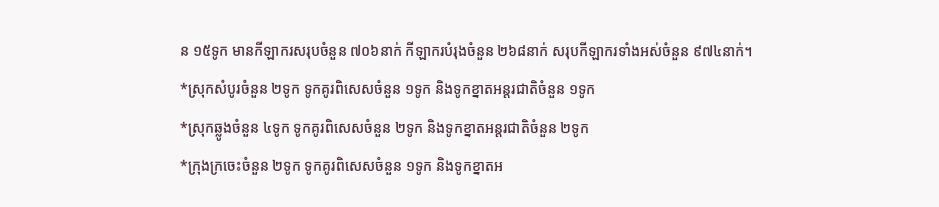ន ១៥ទូក មានកីឡាករសរុបចំនួន ៧០៦នាក់ កីឡាករបំរុងចំនួន ២៦៨នាក់ សរុបកីឡាករទាំងអស់ចំនួន ៩៧៤នាក់។
*ស្រុកសំបូរចំនួន ២ទូក ទូកគូរពិសេសចំនួន ១ទូក និងទូកខ្នាតអន្តរជាតិចំនួន ១ទូក
*ស្រុកឆ្លូងចំនួន ៤ទូក ទូកគូរពិសេសចំនួន ២ទូក និងទូកខ្នាតអន្តរជាតិចំនួន ២ទូក
*ក្រុងក្រចេះចំនួន ២ទូក ទូកគូរពិសេសចំនួន ១ទូក និងទូកខ្នាតអ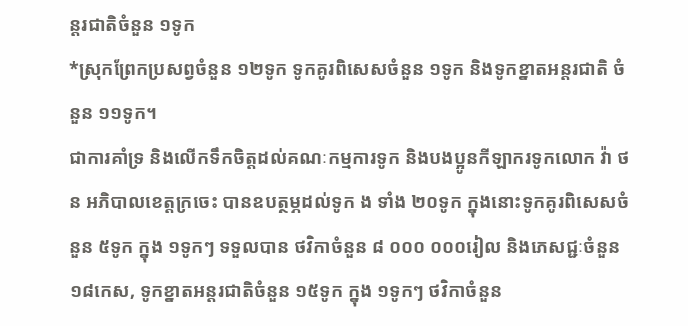ន្តរជាតិចំនួន ១ទូក
*ស្រុកព្រែកប្រសព្វចំនួន ១២ទូក ទូកគូរពិសេសចំនួន ១ទូក និងទូកខ្នាតអន្តរជាតិ ចំនួន ១១ទូក។
ជាការគាំទ្រ និងលើកទឹកចិត្តដល់គណៈកម្មការទូក និងបងប្អូនកីឡាករទូកលោក វ៉ា ថន អភិបាលខេត្តក្រចេះ បានឧបត្ថម្ភដល់ទូក ង ទាំង ២០ទូក ក្នុងនោះទូកគូរពិសេសចំនួន ៥ទូក ក្នុង ១ទូកៗ ទទួលបាន ថវិកាចំនួន ៨ ០០០ ០០០រៀល និងភេសជ្ជៈចំនួន ១៨កេស, ទូកខ្នាតអន្តរជាតិចំនួន ១៥ទូក ក្នុង ១ទូកៗ ថវិកាចំនួន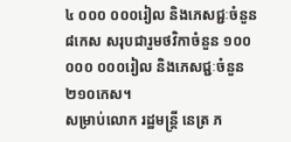៤ ០០០ ០០០រៀល និងភេសជ្ជៈចំនួន ៨កេស សរុបជារួមថវិកាចំនួន ១០០ ០០០ ០០០រៀល និងភេសជ្ជៈចំនួន ២១០កេស។
សម្រាប់លោក រដ្ឋមន្ត្រី នេត្រ ភ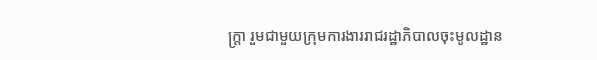ក្ត្រា រួមជាមួយក្រុមការងាររាជរដ្ឋាភិបាលចុះមូលដ្ឋាន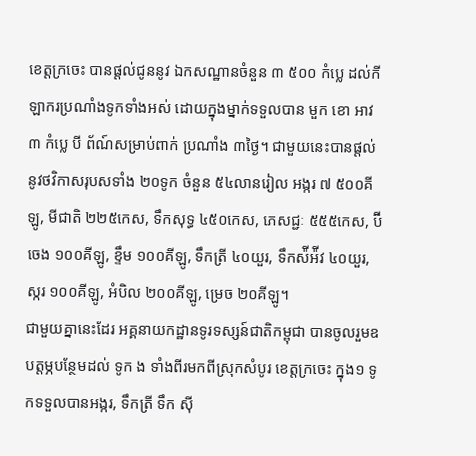ខេត្តក្រចេះ បានផ្តល់ជូននូវ ឯកសណ្ឋានចំនួន ៣ ៥០០ កំប្លេ ដល់កីឡាករប្រណាំងទូកទាំងអស់ ដោយក្នុងម្នាក់ទទួលបាន មួក ខោ អាវ ៣ កំប្លេ បី ព័ណ៍សម្រាប់ពាក់ ប្រណាំង ៣ថ្ងៃ។ ជាមួយនេះបានផ្តល់នូវថវិកាសរុបសទាំង ២០ទូក ចំនួន ៥៤លានរៀល អង្ករ ៧ ៥០០គីឡូ, មីជាតិ ២២៥កេស, ទឹកសុទ្ធ ៤៥០កេស, ភេសជ្ជៈ ៥៥៥កេស, ប៊ីចេង ១០០គីឡូ, ខ្ទឹម ១០០គីឡូ, ទឹកត្រី ៤០យួរ, ទឹកស៉ីអ៉ីវ ៤០យួរ, ស្ករ ១០០គីឡូ, អំបិល ២០០គីឡូ, ម្រេច ២០គីឡូ។
ជាមួយគ្នានេះដែរ អគ្គនាយកដ្ឋានទូរទស្សន៍ជាតិកម្ពុជា បានចូលរួមឧបត្តម្ភបន្ថែមដល់ ទូក ង ទាំងពីរមកពីស្រុកសំបូរ ខេត្តក្រចេះ ក្នុង១ ទូកទទួលបានអង្ករ, ទឹកត្រី ទឹក ស៊ី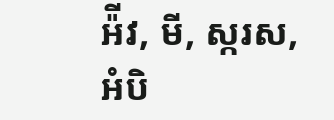អ៉ីវ, មី, ស្ករស, អំបិ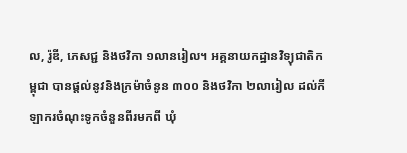ល, រ៉ូឌី, ភេសជ្ជ និងថវិកា ១លានរៀល។ អគ្គនាយកដ្ឋានវិទ្យុជាតិកម្ពុជា បានផ្តល់នូវនិងក្រម៉ាចំនូន ៣០០ និងថវិកា ២លារៀល ដល់កីឡាករចំណុះទូកចំនួនពីរមកពី ឃុំ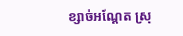ខ្សាច់អណ្តែត ស្រុ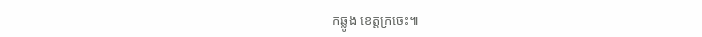កឆ្លូង ខេត្តក្រចេះ៕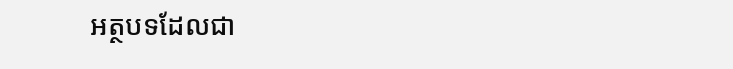អត្ថបទដែលជា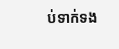ប់ទាក់ទង